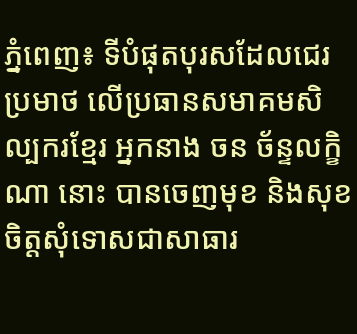ភ្នំពេញ៖ ទីបំផុតបុរសដែលជេរប្រមាថ លើប្រធានសមាគមសិល្បករខ្មែរ អ្នកនាង ចន ច័ន្ទលក្ខិណា នោះ បានចេញមុខ និងសុខចិត្តសុំទោសជាសាធារ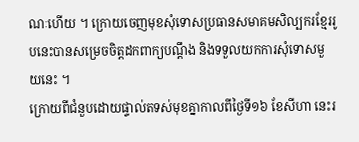ណៈហើយ ។ ក្រោយចេញមុខសុំទោសប្រធានសមាគមសិល្បករខ្មែររូបនេះបានសម្រេចចិត្តដកពាក្យបណ្តឹង និងទទួលយកការសុំទោសមួយនេះ ។
ក្រោយពីជំនួបដោយផ្ទាល់តទស់មុខគ្នាកាលពីថ្ងៃទី១៦ ខែសីហា នេះរ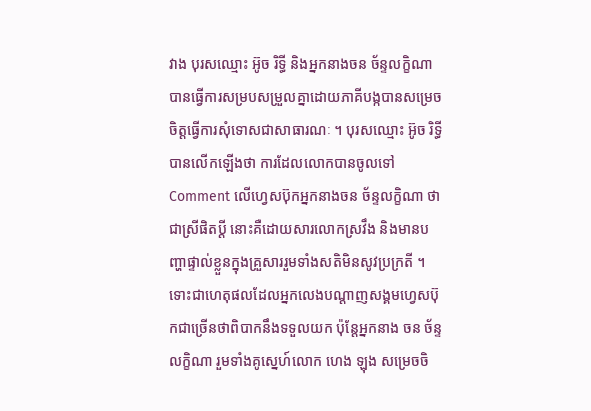វាង បុរសឈ្មោះ អ៊ូច រិទ្ធី និងអ្នកនាងចន ច័ន្ទលក្ខិណា បានធ្វើការសម្របសម្រួលគ្នាដោយភាគីបង្កបានសម្រេចចិត្តធ្វើការសុំទោសជាសាធារណៈ ។ បុរសឈ្មោះ អ៊ូច រិទ្ធី បានលើកឡើងថា ការដែលលោកបានចូលទៅ Comment លើហ្វេសប៊ុកអ្នកនាងចន ច័ន្ទលក្ខិណា ថា ជាស្រីផិតប្តី នោះគឺដោយសារលោកស្រវឹង និងមានបញ្ហាផ្ទាល់ខ្លួនក្នុងគ្រួសាររួមទាំងសតិមិនសូវប្រក្រតី ។ ទោះជាហេតុផលដែលអ្នកលេងបណ្តាញសង្គមហ្វេសប៊ុកជាច្រើនថាពិបាកនឹងទទួលយក ប៉ុន្តែអ្នកនាង ចន ច័ន្ទលក្ខិណា រួមទាំងគូស្នេហ៍លោក ហេង ឡុង សម្រេចចិ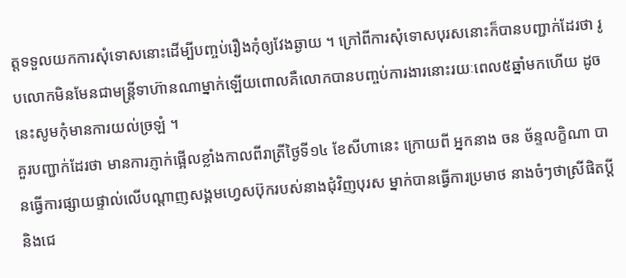ត្តទទួលយកការសុំទោសនោះដើម្បីបញ្ចប់រឿងកុំឲ្យវែងឆ្ងាយ ។ ក្រៅពីការសុំទោសបុរសនោះក៏បានបញ្ជាក់ដែរថា រូបលោកមិនមែនជាមន្ត្រីទាហ៊ានណាម្នាក់ឡើយពោលគឺលោកបានបញ្ចប់ការងារនោះរយៈពេល៥ឆ្នាំមកហើយ ដូចនេះសូមកុំមានការយល់ច្រឡំ ។
គួរបញ្ជាក់ដែរថា មានការភ្ញាក់ផ្អើលខ្លាំងកាលពីរាត្រីថ្ងៃទី១៤ ខែសីហានេះ ក្រោយពី អ្នកនាង ចន ច័ន្ទលក្ខិណា បានធ្វើការផ្សាយផ្ទាល់លើបណ្តាញសង្គមហ្វេសប៊ុករបស់នាងជុំវិញបុរស ម្នាក់បានធ្វើការប្រមាថ នាងចំៗថាស្រីផិតប្តី និងជេ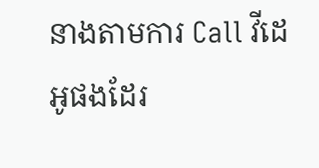នាងតាមការ Call វីដេអូផងដែរ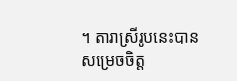។ តារាស្រីរូបនេះបានសម្រេចចិត្ត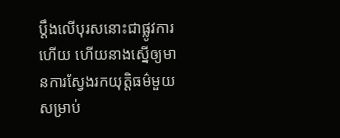ប្តឹងលើបុរសនោះជាផ្លូវការហើយ ហើយនាងស្នើឲ្យមានការស្វែងរកយុត្តិធម៌មួយសម្រាប់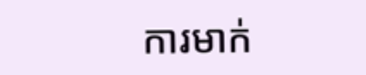ការមាក់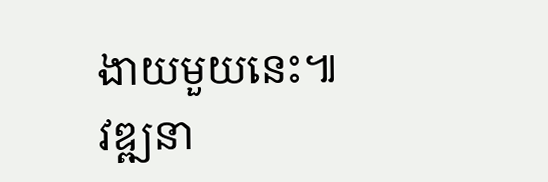ងាយមួយនេះ៕ វឌ្ឍនា